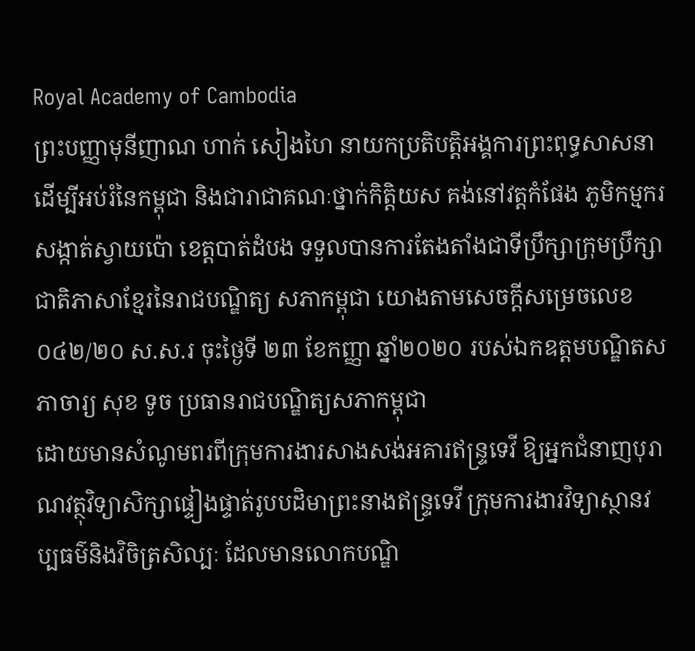Royal Academy of Cambodia
ព្រះបញ្ញាមុនីញាណ ហាក់ សៀងហៃ នាយកប្រតិបត្តិអង្គការព្រះពុទ្ធសាសនាដើម្បីអប់រំនៃកម្ពុជា និងជារាជាគណៈថ្នាក់កិត្តិយស គង់នៅវត្តកំផែង ភូមិកម្មករ សង្កាត់ស្វាយប៉ោ ខេត្តបាត់ដំបង ទទួលបានការតែងតាំងជាទីប្រឹក្សាក្រុមប្រឹក្សាជាតិភាសាខ្មែរនៃរាជបណ្ឌិត្យ សភាកម្ពុជា យោងតាមសេចក្តីសម្រេចលេខ ០៤២/២០ ស.ស.រ ចុះថ្ងៃទី ២៣ ខែកញ្ញា ឆ្នាំ២០២០ របស់ឯកឧត្តមបណ្ឌិតសភាចារ្យ សុខ ទូច ប្រធានរាជបណ្ឌិត្យសភាកម្ពុជា
ដោយមានសំណូមពរពីក្រុមការងារសាងសង់អគារឥន្រ្ទទេវី ឱ្យអ្នកជំនាញបុរាណវត្ថុវិទ្យាសិក្សាផ្ទៀងផ្ទាត់រូបបដិមាព្រះនាងឥន្រ្ទទេវី ក្រុមការងារវិទ្យាស្ថានវប្បធម៌និងវិចិត្រសិល្បៈ ដែលមានលោកបណ្ឌិ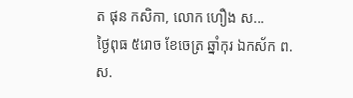ត ផុន កសិកា, លោក ហឿង ស...
ថ្ងៃពុធ ៥រោច ខែចេត្រ ឆ្នាំកុរ ឯកស័ក ព.ស.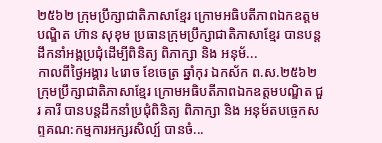២៥៦២ ក្រុមប្រឹក្សាជាតិភាសាខ្មែរ ក្រោមអធិបតីភាពឯកឧត្តមបណ្ឌិត ហ៊ាន សុខុម ប្រធានក្រុមប្រឹក្សាជាតិភាសាខ្មែរ បានបន្តដឹកនាំអង្គប្រជុំដេីម្បីពិនិត្យ ពិភាក្សា និង អនុម័...
កាលពីថ្ងៃអង្គារ ៤រោច ខែចេត្រ ឆ្នាំកុរ ឯកស័ក ព.ស.២៥៦២ ក្រុមប្រឹក្សាជាតិភាសាខ្មែរ ក្រោមអធិបតីភាពឯកឧត្តមបណ្ឌិត ជួរ គារី បានបន្តដឹកនាំប្រជុំពិនិត្យ ពិភាក្សា និង អនុម័តបច្ចេកសព្ទគណ:កម្មការអក្សរសិល្ប៍ បានចំ...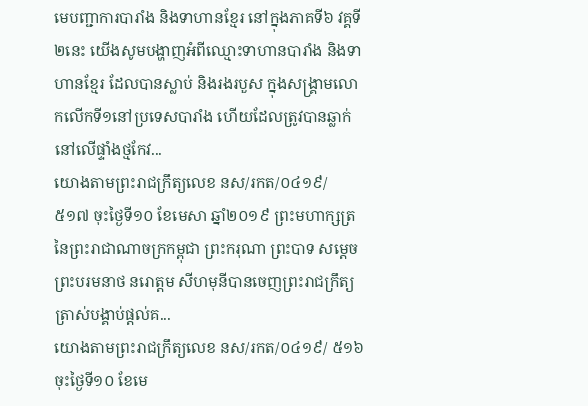មេបញ្ជាការបារាំង និងទាហានខ្មែរ នៅក្នុងភាគទី៦ វគ្គទី២នេះ យើងសូមបង្ហាញអំពីឈ្មោះទាហានបារាំង និងទាហានខ្មែរ ដែលបានស្លាប់ និងរងរបួស ក្នុងសង្គ្រាមលោកលើកទី១នៅប្រទេសបារាំង ហើយដែលត្រូវបានឆ្លាក់នៅលើផ្ទាំងថ្មកែវ...
យោងតាមព្រះរាជក្រឹត្យលេខ នស/រកត/០៤១៩/ ៥១៧ ចុះថ្ងៃទី១០ ខែមេសា ឆ្នាំ២០១៩ ព្រះមហាក្សត្រ នៃព្រះរាជាណាចក្រកម្ពុជា ព្រះករុណា ព្រះបាទ សម្តេច ព្រះបរមនាថ នរោត្តម សីហមុនីបានចេញព្រះរាជក្រឹត្យ ត្រាស់បង្គាប់ផ្តល់គ...
យោងតាមព្រះរាជក្រឹត្យលេខ នស/រកត/០៤១៩/ ៥១៦ ចុះថ្ងៃទី១០ ខែមេ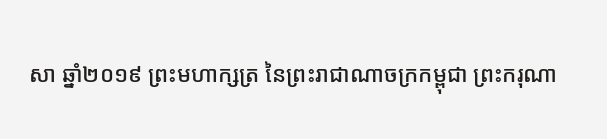សា ឆ្នាំ២០១៩ ព្រះមហាក្សត្រ នៃព្រះរាជាណាចក្រកម្ពុជា ព្រះករុណា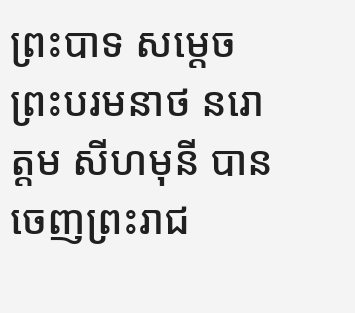ព្រះបាទ សម្តេច ព្រះបរមនាថ នរោត្តម សីហមុនី បានចេញព្រះរាជ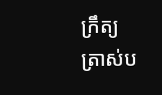ក្រឹត្យ ត្រាស់ប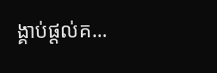ង្គាប់ផ្តល់គ...